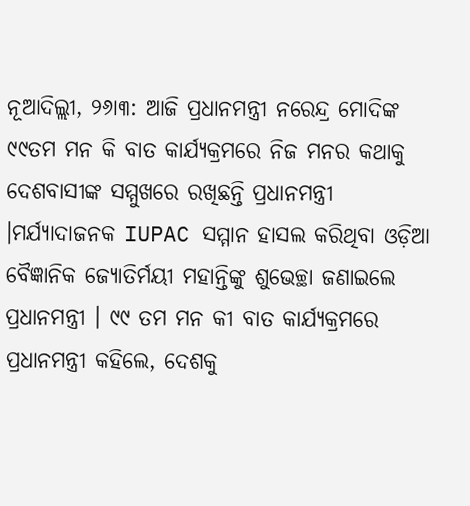ନୂଆଦିଲ୍ଲୀ, ୨୬ା୩: ଆଜି ପ୍ରଧାନମନ୍ତ୍ରୀ ନରେନ୍ଦ୍ର ମୋଦିଙ୍କ ୯୯ତମ ମନ କି ବାତ କାର୍ଯ୍ୟକ୍ରମରେ ନିଜ ମନର କଥାକୁ ଦେଶବାସୀଙ୍କ ସମ୍ମୁଖରେ ରଖିଛନ୍ତି ପ୍ରଧାନମନ୍ତ୍ରୀ ।ମର୍ଯ୍ୟାଦାଜନକ IUPAC ସମ୍ମାନ ହାସଲ କରିଥିବା ଓଡ଼ିଆ ବୈଜ୍ଞାନିକ ଜ୍ୟୋତିର୍ମୟୀ ମହାନ୍ତିଙ୍କୁ ଶୁଭେଚ୍ଛା ଜଣାଇଲେ ପ୍ରଧାନମନ୍ତ୍ରୀ । ୯୯ ତମ ମନ କୀ ବାତ କାର୍ଯ୍ୟକ୍ରମରେ ପ୍ରଧାନମନ୍ତ୍ରୀ କହିଲେ, ଦେଶକୁ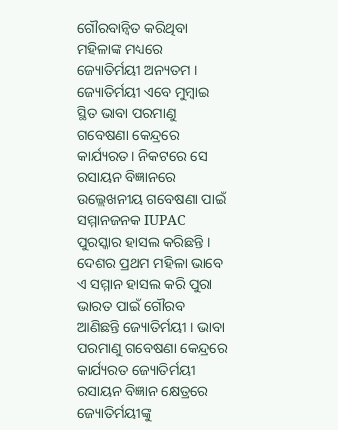ଗୌରବାନ୍ୱିତ କରିଥିବା ମହିଳାଙ୍କ ମଧ୍ୟରେ ଜ୍ୟୋତିର୍ମୟୀ ଅନ୍ୟତମ । ଜ୍ୟୋତିର୍ମୟୀ ଏବେ ମୁମ୍ବାଇ ସ୍ଥିତ ଭାବା ପରମାଣୁ ଗବେଷଣା କେନ୍ଦ୍ରରେ କାର୍ଯ୍ୟରତ। ନିକଟରେ ସେ ରସାୟନ ବିଜ୍ଞାନରେ ଉଲ୍ଲେଖନୀୟ ଗବେଷଣା ପାଇଁ ସମ୍ମାନଜନକ IUPAC ପୁରସ୍କାର ହାସଲ କରିଛନ୍ତି । ଦେଶର ପ୍ରଥମ ମହିଳା ଭାବେ ଏ ସମ୍ମାନ ହାସଲ କରି ପୁରା ଭାରତ ପାଇଁ ଗୌରବ ଆଣିଛନ୍ତି ଜ୍ୟୋତିର୍ମୟୀ । ଭାବା ପରମାଣୁ ଗବେଷଣା କେନ୍ଦ୍ରରେ କାର୍ଯ୍ୟରତ ଜ୍ୟୋତିର୍ମୟୀ ରସାୟନ ବିଜ୍ଞାନ କ୍ଷେତ୍ରରେ ଜ୍ୟୋତିର୍ମୟୀଙ୍କୁ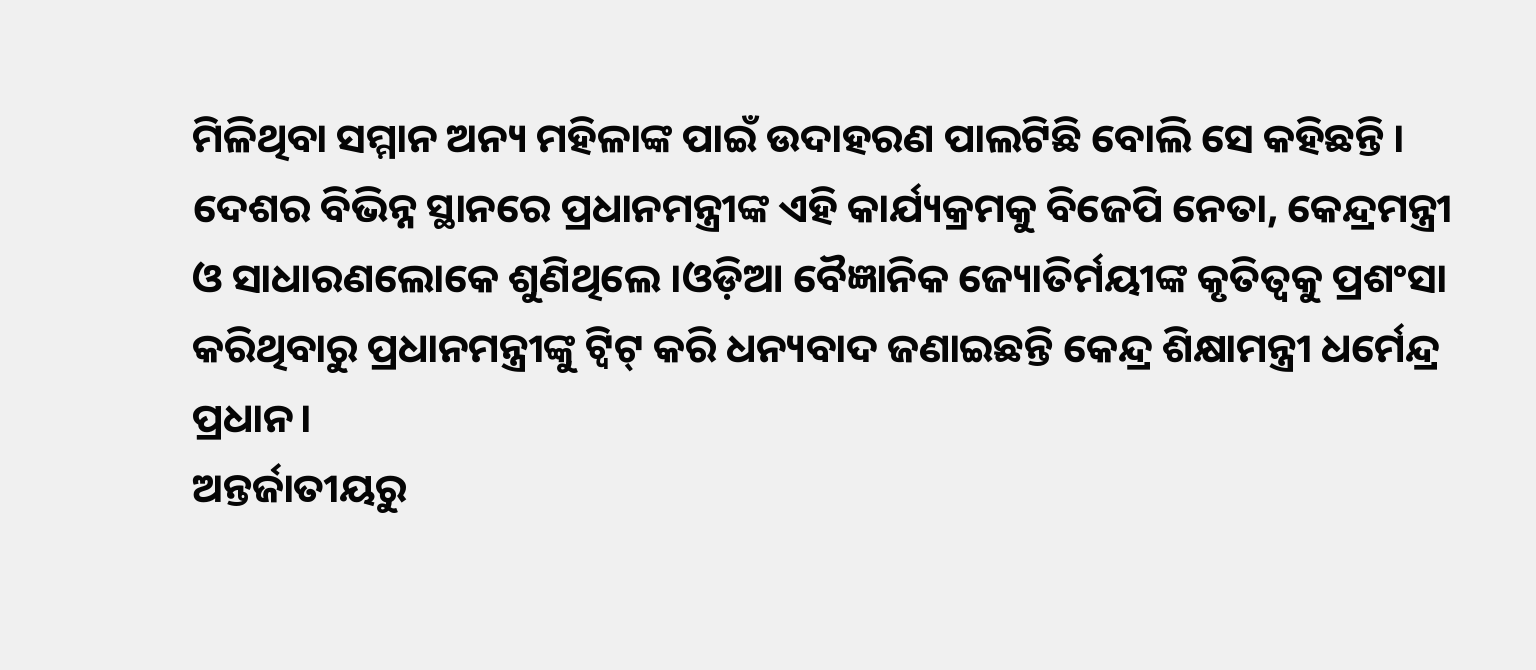ମିଳିଥିବା ସମ୍ମାନ ଅନ୍ୟ ମହିଳାଙ୍କ ପାଇଁ ଉଦାହରଣ ପାଲଟିଛି ବୋଲି ସେ କହିଛନ୍ତି । ଦେଶର ବିଭିନ୍ନ ସ୍ଥାନରେ ପ୍ରଧାନମନ୍ତ୍ରୀଙ୍କ ଏହି କାର୍ଯ୍ୟକ୍ରମକୁ ବିଜେପି ନେତା, କେନ୍ଦ୍ରମନ୍ତ୍ରୀ ଓ ସାଧାରଣଲୋକେ ଶୁଣିଥିଲେ ।ଓଡ଼ିଆ ବୈଜ୍ଞାନିକ ଜ୍ୟୋତିର୍ମୟୀଙ୍କ କୃତିତ୍ବକୁ ପ୍ରଶଂସା କରିଥିବାରୁ ପ୍ରଧାନମନ୍ତ୍ରୀଙ୍କୁ ଟ୍ବିଟ୍ କରି ଧନ୍ୟବାଦ ଜଣାଇଛନ୍ତି କେନ୍ଦ୍ର ଶିକ୍ଷାମନ୍ତ୍ରୀ ଧର୍ମେନ୍ଦ୍ର ପ୍ରଧାନ।
ଅନ୍ତର୍ଜାତୀୟରୁ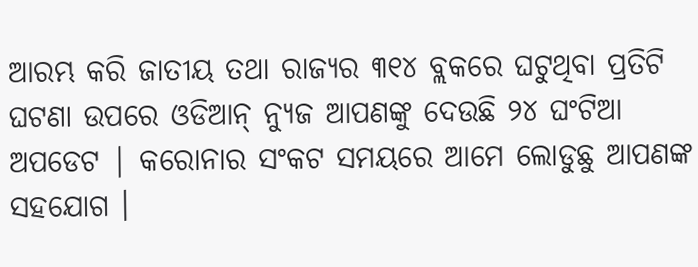ଆରମ୍ଭ କରି ଜାତୀୟ ତଥା ରାଜ୍ୟର ୩୧୪ ବ୍ଲକରେ ଘଟୁଥିବା ପ୍ରତିଟି ଘଟଣା ଉପରେ ଓଡିଆନ୍ ନ୍ୟୁଜ ଆପଣଙ୍କୁ ଦେଉଛି ୨୪ ଘଂଟିଆ ଅପଡେଟ | କରୋନାର ସଂକଟ ସମୟରେ ଆମେ ଲୋଡୁଛୁ ଆପଣଙ୍କ ସହଯୋଗ ।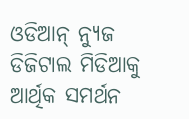ଓଡିଆନ୍ ନ୍ୟୁଜ ଡିଜିଟାଲ ମିଡିଆକୁ ଆର୍ଥିକ ସମର୍ଥନ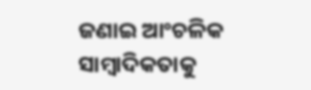ଜଣାଇ ଆଂଚଳିକ ସାମ୍ବାଦିକତାକୁ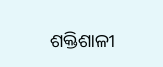ଶକ୍ତିଶାଳୀ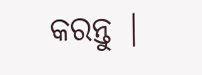କରନ୍ତୁ |